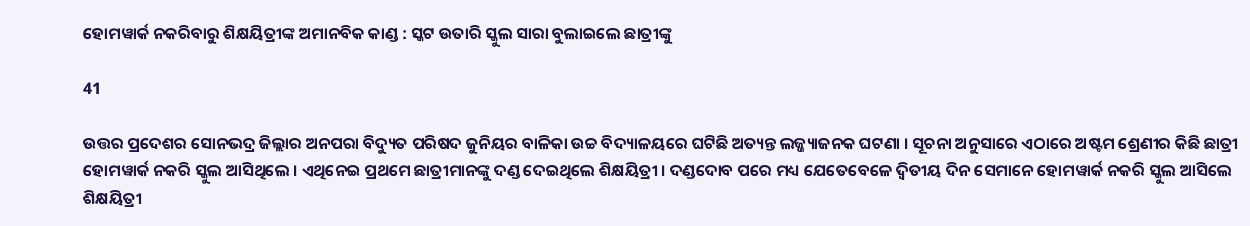ହୋମୱାର୍କ ନକରିବାରୁ ଶିକ୍ଷୟିତ୍ରୀଙ୍କ ଅମାନବିକ କାଣ୍ଡ : ସ୍କଟ ଉତାରି ସ୍କୁଲ ସାରା ବୁଲାଇଲେ ଛାତ୍ରୀଙ୍କୁ

41

ଉତ୍ତର ପ୍ରଦେଶର ସୋନଭଦ୍ର ଜିଲ୍ଲାର ଅନପରା ବିଦ୍ୟୁତ ପରିଷଦ ଜୁନିୟର ବାଳିକା ଉଚ୍ଚ ବିଦ୍ୟାଳୟରେ ଘଟିଛି ଅତ୍ୟନ୍ତ ଲଜ୍ଜ୍ୟାଜନକ ଘଟଣା । ସୂଚନା ଅନୁସାରେ ଏଠାରେ ଅଷ୍ଟମ ଶ୍ରେଣୀର କିଛି ଛାତ୍ରୀ ହୋମୱାର୍କ ନକରି ସ୍କୁଲ ଆସିଥିଲେ । ଏଥିନେଇ ପ୍ରଥମେ ଛାତ୍ରୀମାନଙ୍କୁ ଦଣ୍ଡ ଦେଇଥିଲେ ଶିକ୍ଷୟିତ୍ରୀ । ଦଣ୍ଡଦୋବ ପରେ ମଧ୍ୟ ଯେତେବେଳେ ଦ୍ୱିତୀୟ ଦିନ ସେମାନେ ହୋମୱାର୍କ ନକରି ସ୍କୁଲ ଆସିଲେ ଶିକ୍ଷୟିତ୍ରୀ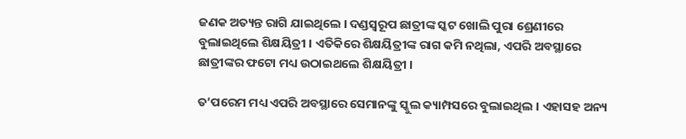ଜଣକ ଅତ୍ୟନ୍ତ ରାଗି ଯାଇଥିଲେ । ଦଣ୍ଡସ୍ୱରୂପ ଛାତ୍ରୀଙ୍କ ସ୍କଟ ଖୋଲି ପୁରା ଶ୍ରେଣୀରେ ବୁଲାଇଥିଲେ ଶିକ୍ଷୟିତ୍ରୀ । ଏତିକିରେ ଶିକ୍ଷୟିତ୍ରୀଙ୍କ ରାଗ କମି ନଥିଲା, ଏପରି ଅବସ୍ଥାରେ ଛାତ୍ରୀଙ୍କର ଫଟୋ ମଧ୍ୟ ଉଠାଇଥଲେ ଶିକ୍ଷୟିତ୍ରୀ ।

ତ’ପରେମ ମଧ୍ୟ ଏପରି ଅବସ୍ଥାରେ ସେମାନଙ୍କୁ ସ୍କୁଲ କ୍ୟାମ୍ପସରେ ବୁଲାଇଥିଲ । ଏହାସହ ଅନ୍ୟ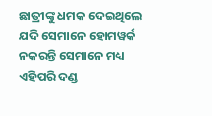ଛାତ୍ରୀଙ୍କୁ ଧମକ ଦେଇଥିଲେ ଯଦି ସେମାନେ ହୋମୱର୍କ ନକରନ୍ତି ସେମାନେ ମଧ୍ୟ ଏହିପରି ଦଣ୍ଡ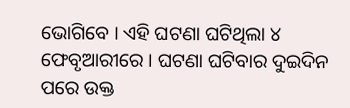ଭୋଗିବେ । ଏହି ଘଟଣା ଘଟିଥିଲା ୪ ଫେବୃଆରୀରେ । ଘଟଣା ଘଟିବାର ଦୁଇଦିନ ପରେ ଉକ୍ତ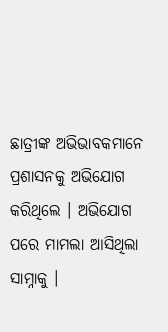ଛାତ୍ରୀଙ୍କ ଅଭିଭାବକମାନେ ପ୍ରଶାସନକୁ ଅଭିଯୋଗ କରିଥିଲେ । ଅଭିଯୋଗ ପରେ ମାମଲା ଆସିଥିଲା ସାମ୍ନାକୁ ।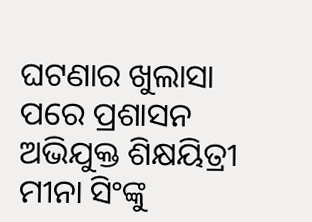ଘଟଣାର ଖୁଲାସା ପରେ ପ୍ରଶାସନ ଅଭିଯୁକ୍ତ ଶିକ୍ଷୟିତ୍ରୀ ମୀନା ସିଂଙ୍କୁ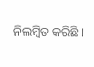ନିଲମ୍ବିତ କରିଛି ।